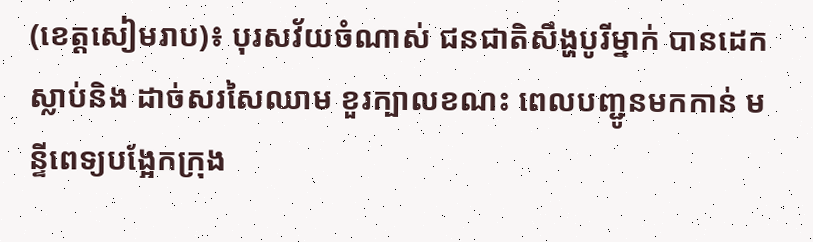(ខេត្តសៀមរាប)៖ បុរសវ័យចំណាស់ ជនជាតិសឹង្ហបូរីម្នាក់ បានដេកស្លាប់និង ដាច់សរសៃឈាម ខួរក្បាលខណះ ពេលបញ្ជូនមកកាន់ មន្ទីពេទ្យបង្អែកក្រុង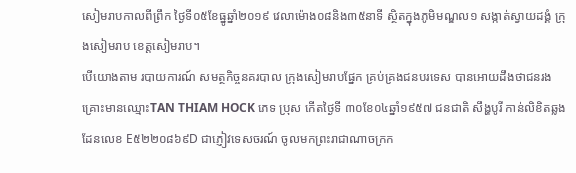សៀមរាបកាលពីព្រឹក ថ្ងៃទី០៥ខែធ្នូឆ្នាំ២០១៩ វេលាម៉ោង០៨និង៣៥នាទី ស្ថិតក្នុងភូមិមណ្ឌល១ សង្កាត់ស្វាយដង្គំ ក្រុងសៀមរាប ខេត្តសៀមរាប។
បើយោងតាម របាយការណ៍ សមត្ថកិច្ចនគរបាល ក្រុងសៀមរាបផ្នែក គ្រប់គ្រងជនបរទេស បានអោយដឹងថាជនរង គ្រោះមានឈ្មោះTAN THIAM HOCK ភេទ ប្រុស កើតថ្ងៃទី ៣០ខែ០៤ឆ្នាំ១៩៥៧ ជនជាតិ សឹង្ហបូរី កាន់លិខិតឆ្លងដែនលេខ E៥២២០៨៦៩D ជាភ្ញៀវទេសចរណ៍ ចូលមកព្រះរាជាណាចក្រក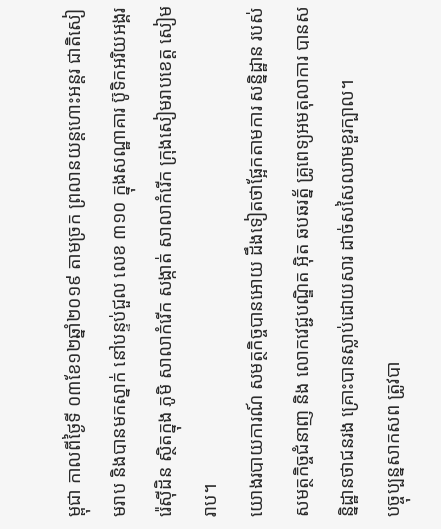ម្ពុជា កាលពីថ្ងៃទី ០៣ខែ១២ឆ្នាំ២០១៩ តាមច្រក ព្រលានយន្តហោះអន្តរ ជាតិសៀមរាប និងបានមកស្នាក់ នៅបន្ទប់ជួល លេខ ៣១០ ក្នុងសណ្ឋាគារ ប៊ូទិកអរិយអង្គររ៉េសុីដិន ស្ថិតក្នុង ភូមិ សាលាកំរើក សង្កាត់ សាលាកំរើក ក្រុងសៀមរាបខេត្ត សៀមរាប។
យោងរបាយការណ៍ សមត្ថកិច្ចបានអោយ ដឹងទៀតថាផ្អែកតាមការ សន្និដ្ឋាន របស់ សមត្ថកិច្ចជំនាញ និង លោកវេជ្ជបណ្ឌិត អុិត ឆបឆរត័្ន គ្រូពេទ្យអមតុលាការ បានសន្និដ្ឋានថាជនរង គ្រោះបានស្លាប់ដោយសារ ដាច់សសៃឈាមខួរក្បាល។
បច្ចុប្បន្នសាកសព ត្រូវបា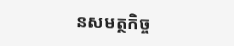នសមត្ថកិច្ច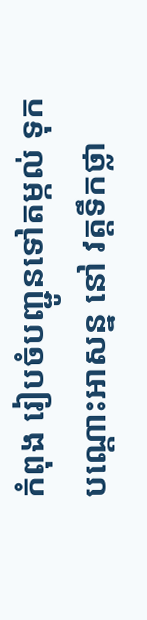កំពុង រៀបចំបញ្ជូនទៅតម្កល់ ទុកបណ្តោះអាសន្ន នៅ វត្តទឹកថ្លា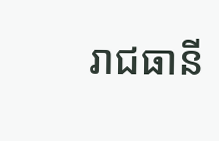រាជធានី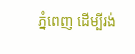ភ្នំពេញ ដើម្បីរង់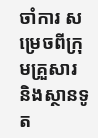ចាំការ សម្រេចពីក្រុមគ្រួសារ និងស្ថានទូត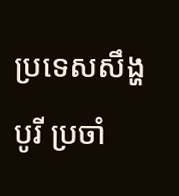ប្រទេសសឹង្ហបូរី ប្រចាំ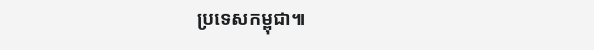ប្រទេសកម្ពុជា៕